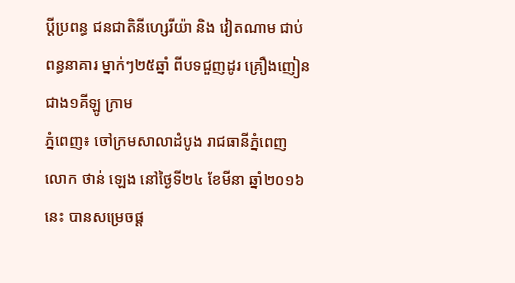ប្តីប្រពន្ធ ជនជាតិនីហ្សេរីយ៉ា និង វៀតណាម ជាប់ពន្ធនាគារ ម្នាក់ៗ២៥ឆ្នាំ ពីបទជួញដូរ គ្រឿងញៀន ជាង១គីឡូ ក្រាម
ភ្នំពេញ៖ ចៅក្រមសាលាដំបូង រាជធានីភ្នំពេញ លោក ថាន់ ឡេង នៅថ្ងៃទី២៤ ខែមីនា ឆ្នាំ២០១៦ នេះ បានសម្រេចផ្ត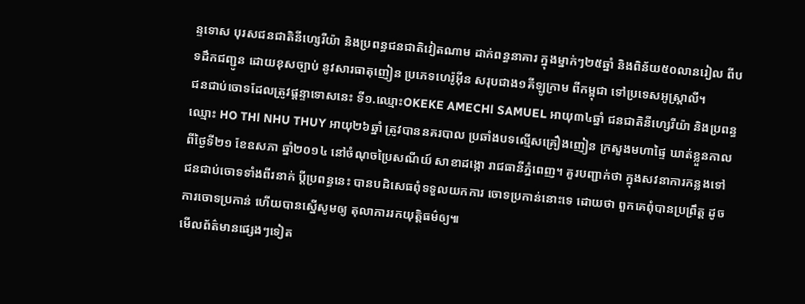ន្ទទោស បុរសជនជាតិនីហ្សេរីយ៉ា និងប្រពន្ធជនជាតិវៀតណាម ដាក់ពន្ធនាគារ ក្នុងម្នាក់ៗ២៥ឆ្នាំ និងពិន័យ៥០លានរៀល ពីបទដឹកជញ្ជូន ដោយខុសច្បាប់ នូវសារធាតុញៀន ប្រភេទហេរ៉ូអ៊ីន សរុបជាង១គីឡូក្រាម ពីកម្ពុជា ទៅប្រទេសអូស្រ្តាលី។
ជនជាប់ចោទដែលត្រូវផ្តន្ទាទោសនេះ ទី១.ឈ្មោះOKEKE AMECHl SAMUEL អាយុ៣៤ឆ្នាំ ជនជាតិនីហ្សេរីយ៉ា និងប្រពន្ធ ឈ្មោះ HO THl NHU THUY អាយុ២៦ឆ្នាំ ត្រូវបាននគរបាល ប្រឆាំងបទល្មើសគ្រឿងញៀន ក្រសួងមហាផ្ទៃ ឃាត់ខ្លួនកាលពីថ្ងៃទី២១ ខែឧសភា ឆ្នាំ២០១៤ នៅចំណុចប្រៃសណីយ៍ សាខាដង្កោ រាជធានីភ្នំពេញ។ គួរបញ្ជាក់ថា ក្នុងសវនាការកន្លងទៅ ជនជាប់ចោទទាំងពីរនាក់ ប្តីប្រពន្ធនេះ បានបដិសេធពុំទទួលយកការ ចោទប្រកាន់នោះទេ ដោយថា ពួកគេពុំបានប្រព្រឹត្ត ដូចការចោទប្រកាន់ ហើយបានស្នើសូមឲ្យ តុលាការរកយុត្តិធម៌ឲ្យ៕
មើលព័ត៌មានផ្សេងៗទៀត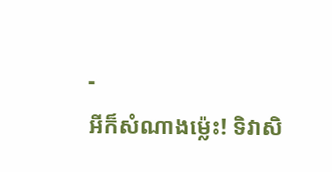-
អីក៏សំណាងម្ល៉េះ! ទិវាសិ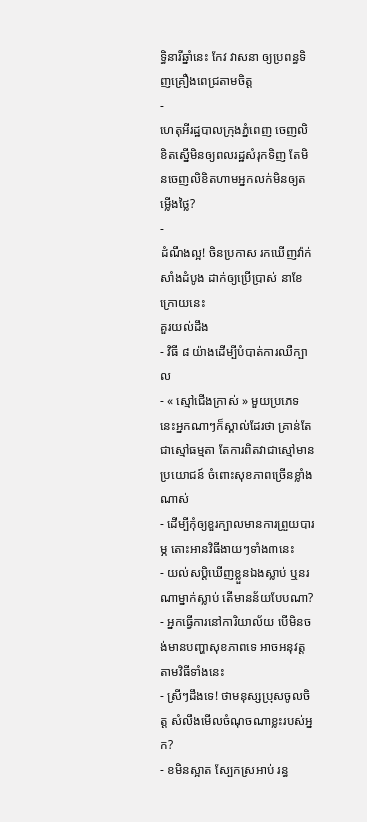ទ្ធិនារីឆ្នាំនេះ កែវ វាសនា ឲ្យប្រពន្ធទិញគ្រឿងពេជ្រតាមចិត្ត
-
ហេតុអីរដ្ឋបាលក្រុងភ្នំពេញ ចេញលិខិតស្នើមិនឲ្យពលរដ្ឋសំរុកទិញ តែមិនចេញលិខិតហាមអ្នកលក់មិនឲ្យតម្លើងថ្លៃ?
-
ដំណឹងល្អ! ចិនប្រកាស រកឃើញវ៉ាក់សាំងដំបូង ដាក់ឲ្យប្រើប្រាស់ នាខែក្រោយនេះ
គួរយល់ដឹង
- វិធី ៨ យ៉ាងដើម្បីបំបាត់ការឈឺក្បាល
- « ស្មៅជើងក្រាស់ » មួយប្រភេទនេះអ្នកណាៗក៏ស្គាល់ដែរថា គ្រាន់តែជាស្មៅធម្មតា តែការពិតវាជាស្មៅមានប្រយោជន៍ ចំពោះសុខភាពច្រើនខ្លាំងណាស់
- ដើម្បីកុំឲ្យខួរក្បាលមានការព្រួយបារម្ភ តោះអានវិធីងាយៗទាំង៣នេះ
- យល់សប្តិឃើញខ្លួនឯងស្លាប់ ឬនរណាម្នាក់ស្លាប់ តើមានន័យបែបណា?
- អ្នកធ្វើការនៅការិយាល័យ បើមិនចង់មានបញ្ហាសុខភាពទេ អាចអនុវត្តតាមវិធីទាំងនេះ
- ស្រីៗដឹងទេ! ថាមនុស្សប្រុសចូលចិត្ត សំលឹងមើលចំណុចណាខ្លះរបស់អ្នក?
- ខមិនស្អាត ស្បែកស្រអាប់ រន្ធ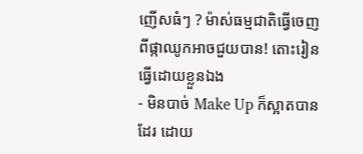ញើសធំៗ ? ម៉ាស់ធម្មជាតិធ្វើចេញពីផ្កាឈូកអាចជួយបាន! តោះរៀនធ្វើដោយខ្លួនឯង
- មិនបាច់ Make Up ក៏ស្អាតបានដែរ ដោយ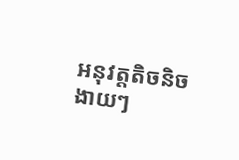អនុវត្តតិចនិចងាយៗ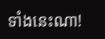ទាំងនេះណា!